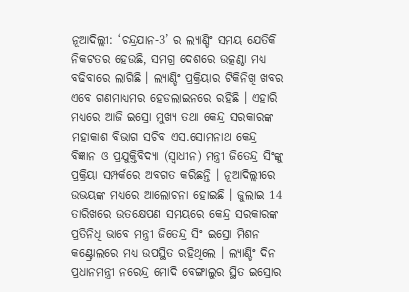ନୂଆଦିଲ୍ଲୀ: ‘ଚନ୍ଦ୍ରଯାନ-3’ ର ଲ୍ୟାଣ୍ଡିଂ ସମୟ ଯେତିକି ନିକଟତର ହେଉଛି, ସମଗ୍ର ଦେଶରେ ଉତ୍କଣ୍ଠା ମଧ୍ୟ ବଢିବାରେ ଲାଗିଛି । ଲ୍ୟାଣ୍ଡିଂ ପ୍ରକ୍ରିୟାର ଟିକିନିଖି ଖବର ଏବେ ଗଣମାଧ୍ୟମର ହେଡଲାଇନରେ ରହିଛି । ଏହାରି ମଧ୍ୟରେ ଆଜି ଇସ୍ରୋ ମୁଖ୍ୟ ତଥା କେନ୍ଦ୍ର ସରକାରଙ୍କ ମହାକାଶ ବିଭାଗ ସଚିବ ଏସ.ସୋମନାଥ କେନ୍ଦ୍ର ବିଜ୍ଞାନ ଓ ପ୍ରଯୁକ୍ତିବିଦ୍ୟା (ସ୍ବାଧୀନ) ମନ୍ତ୍ରୀ ଜିତେନ୍ଦ୍ର ସିଂଙ୍କୁ ପ୍ରକ୍ରିୟା ସମ୍ପର୍କରେ ଅବଗତ କରିଛନ୍ତି । ନୂଆଦିଲ୍ଲୀରେ ଉଭୟଙ୍କ ମଧ୍ୟରେ ଆଲୋଚନା ହୋଇଛି । ଜୁଲାଇ 14 ତାରିଖରେ ଉତକ୍ଷେପଣ ସମୟରେ କେନ୍ଦ୍ର ସରକାରଙ୍କ ପ୍ରତିନିଧି ଭାବେ ମନ୍ତ୍ରୀ ଜିତେନ୍ଦ୍ର ସିଂ ଇସ୍ରୋ ମିଶନ କଣ୍ଟ୍ରୋଲରେ ମଧ୍ୟ ଉପସ୍ଥିତ ରହିଥିଲେ । ଲ୍ୟାଣ୍ଡିଂ ଦିନ ପ୍ରଧାନମନ୍ତ୍ରୀ ନରେନ୍ଦ୍ର ମୋଦି ବେଙ୍ଗାଲୁର ସ୍ଥିତ ଇସ୍ରୋର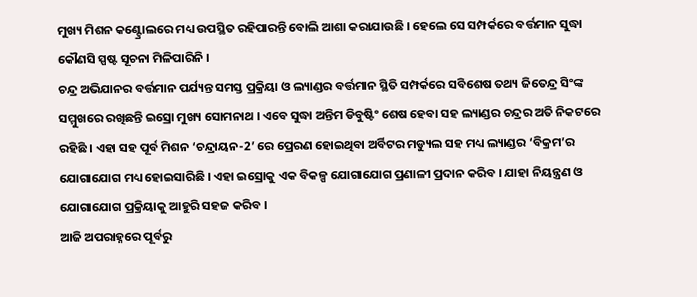ମୁଖ୍ୟ ମିଶନ କଣ୍ଟ୍ରୋଲରେ ମଧ୍ୟ ଉପସ୍ଥିତ ରହିପାରନ୍ତି ବୋଲି ଆଶା କରାଯାଉଛି । ହେଲେ ସେ ସମ୍ପର୍କରେ ବର୍ତ୍ତମାନ ସୁଦ୍ଧା କୌଣସି ସ୍ପଷ୍ଟ ସୂଚନା ମିଳିପାରିନି ।
ଚନ୍ଦ୍ର ଅଭିଯାନର ବର୍ତ୍ତମାନ ପର୍ଯ୍ୟନ୍ତ ସମସ୍ତ ପ୍ରକ୍ରିୟା ଓ ଲ୍ୟାଣ୍ଡର ବର୍ତ୍ତମାନ ସ୍ଥିତି ସମ୍ପର୍କରେ ସବିଶେଷ ତଥ୍ୟ ଜିତେନ୍ଦ୍ର ସିଂଙ୍କ ସମ୍ମୁଖରେ ରଖିଛନ୍ତି ଇସ୍ରୋ ମୁଖ୍ୟ ସୋମନାଥ । ଏବେ ସୁଦ୍ଧା ଅନ୍ତିମ ଡିବୁଷ୍ଟିଂ ଶେଷ ହେବା ସହ ଲ୍ୟାଣ୍ଡର ଚନ୍ଦ୍ରର ଅତି ନିକଟରେ ରହିଛି । ଏହା ସହ ପୂର୍ବ ମିଶନ ‘ଚନ୍ଦ୍ରାୟନ-2’ ରେ ପ୍ରେରଣ ହୋଇଥିବା ଅର୍ବିଟର ମଡ୍ୟୁଲ ସହ ମଧ୍ୟ ଲ୍ୟାଣ୍ଡର ‘ବିକ୍ରମ’ର ଯୋଗାଯୋଗ ମଧ୍ୟ ହୋଇସାରିଛି । ଏହା ଇସ୍ରୋକୁ ଏକ ବିକଳ୍ପ ଯୋଗାଯୋଗ ପ୍ରଣାଳୀ ପ୍ରଦାନ କରିବ । ଯାହା ନିୟନ୍ତ୍ରଣ ଓ ଯୋଗାଯୋଗ ପ୍ରକ୍ରିୟାକୁ ଆହୁରି ସହଜ କରିବ ।
ଆଜି ଅପରାହ୍ନରେ ପୂର୍ବରୁ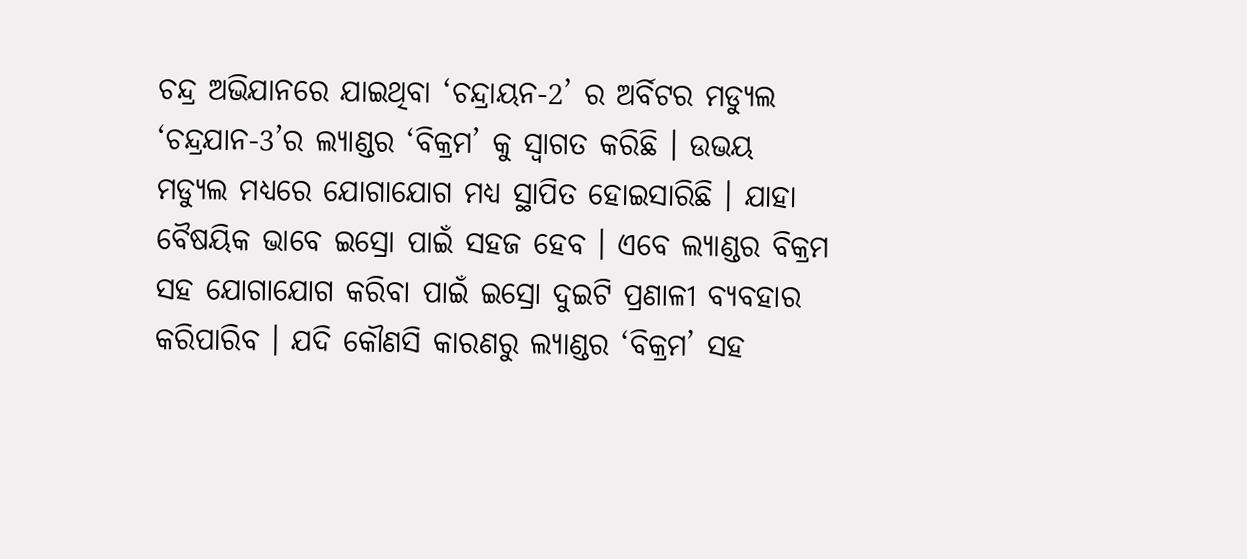ଚନ୍ଦ୍ର ଅଭିଯାନରେ ଯାଇଥିବା ‘ଚନ୍ଦ୍ରାୟନ-2’ ର ଅର୍ବିଟର ମଡ୍ୟୁଲ ‘ଚନ୍ଦ୍ରଯାନ-3’ର ଲ୍ୟାଣ୍ଡର ‘ବିକ୍ରମ’ କୁ ସ୍ବାଗତ କରିଛି । ଉଭୟ ମଡ୍ୟୁଲ ମଧ୍ୟରେ ଯୋଗାଯୋଗ ମଧ୍ୟ ସ୍ଥାପିତ ହୋଇସାରିଛି । ଯାହା ବୈଷୟିକ ଭାବେ ଇସ୍ରୋ ପାଇଁ ସହଜ ହେବ । ଏବେ ଲ୍ୟାଣ୍ଡର ବିକ୍ରମ ସହ ଯୋଗାଯୋଗ କରିବା ପାଇଁ ଇସ୍ରୋ ଦୁଇଟି ପ୍ରଣାଳୀ ବ୍ୟବହାର କରିପାରିବ । ଯଦି କୌଣସି କାରଣରୁ ଲ୍ୟାଣ୍ଡର ‘ବିକ୍ରମ’ ସହ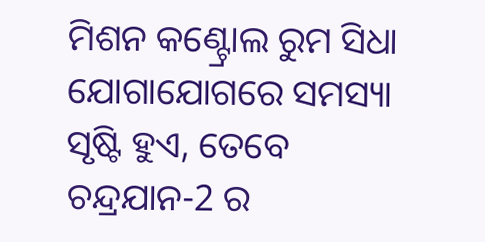ମିଶନ କଣ୍ଟ୍ରୋଲ ରୁମ ସିଧା ଯୋଗାଯୋଗରେ ସମସ୍ୟା ସୃଷ୍ଟି ହୁଏ, ତେବେ ଚନ୍ଦ୍ରଯାନ-2 ର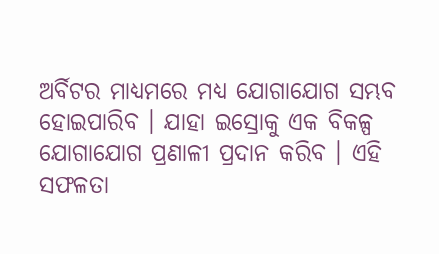ଅର୍ବିଟର ମାଧ୍ୟମରେ ମଧ୍ୟ ଯୋଗାଯୋଗ ସମ୍ଭବ ହୋଇପାରିବ । ଯାହା ଇସ୍ରୋକୁ ଏକ ବିକଳ୍ପ ଯୋଗାଯୋଗ ପ୍ରଣାଳୀ ପ୍ରଦାନ କରିବ । ଏହି ସଫଳତା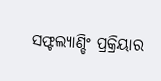ସଫ୍ଟଲ୍ୟାଣ୍ଡିଂ ପ୍ରକ୍ରିୟାର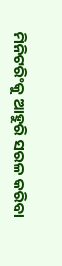ମିନିଟରିଂକୁ ଆହୁରି ସରଳ କରିବା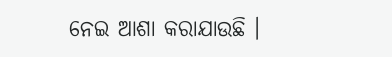ନେଇ ଆଶା କରାଯାଉଛି ।